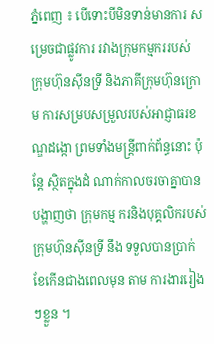ភ្នំពេញ ៖ បើទោះបីមិនទាន់មានការ សម្រេចជាផ្លូវការ រវាងក្រុមកម្មកររបស់ ក្រុមហ៊ុនស៊ីនទ្រី និងភាគីក្រុមហ៊ុនក្រោម ការសម្របសម្រួលរបស់អាជ្ញាធរខណ្ឌដង្កោ ព្រមទាំងមន្ដ្រីពាក់ព័ន្ធនោះ ប៉ុន្ដែ ស្ថិតក្នុងដំ ណាក់កាលចរចាគ្នាបានបង្ហាញថា ក្រុមកម្ម ករនិងបុគ្គលិករបស់ក្រុមហ៊ុនស៊ីនទ្រី នឹង ទទួលបានប្រាក់ខែកើនជាងពេលមុន តាម ការងាររៀងៗខ្លួន ។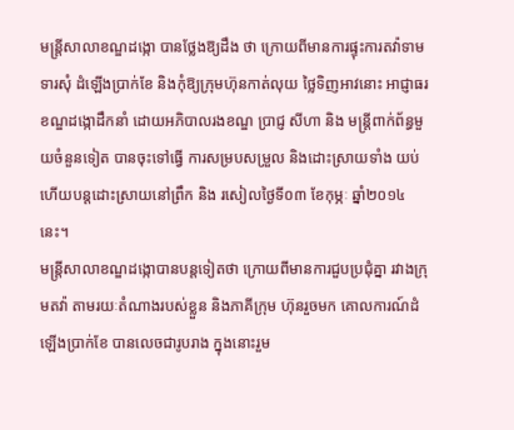មន្ដ្រីសាលាខណ្ឌដង្កោ បានថ្លែងឱ្យដឹង ថា ក្រោយពីមានការផ្ទុះការតវ៉ាទាមទារសុំ ដំឡើងប្រាក់ខែ និងកុំឱ្យក្រុមហ៊ុនកាត់លុយ ថ្លៃទិញអាវនោះ អាជ្ញាធរខណ្ឌដង្កោដឹកនាំ ដោយអភិបាលរងខណ្ឌ ប្រាជ្ញ សីហា និង មន្ដ្រីពាក់ព័ន្ធមួយចំនួនទៀត បានចុះទៅធ្វើ ការសម្របសម្រួល និងដោះស្រាយទាំង យប់ ហើយបន្ដដោះស្រាយនៅព្រឹក និង រសៀលថ្ងៃទី០៣ ខែកុម្ភៈ ឆ្នាំ២០១៤ នេះ។
មន្ដ្រីសាលាខណ្ឌដង្កោបានបន្ដទៀតថា ក្រោយពីមានការជួបប្រជុំគ្នា រវាងក្រុមតវ៉ា តាមរយៈតំណាងរបស់ខ្លួន និងភាគីក្រុម ហ៊ុនរួចមក គោលការណ៍ដំឡើងប្រាក់ខែ បានលេចជារូបរាង ក្នុងនោះរួម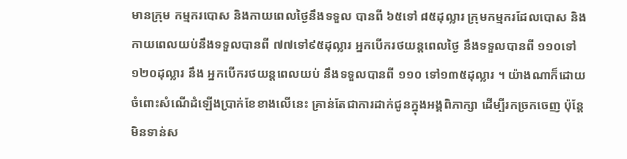មានក្រុម កម្មករបោស និងកាយពេលថ្ងៃនឹងទទួល បានពី ៦៥ទៅ ៨៥ដុល្លារ ក្រុមកម្មករដែលបោស និងកាយពេលយប់នឹងទទួលបានពី ៧៧ទៅ៩៥ដុល្លារ អ្នកបើករថយន្ដពេលថ្ងៃ នឹងទទួលបានពី ១១០ទៅ១២០ដុល្លារ នឹង អ្នកបើករថយន្ដពេលយប់ នឹងទទួលបានពី ១១០ ទៅ១៣៥ដុល្លារ ។ យ៉ាងណាក៏ដោយ ចំពោះសំណើដំឡើងប្រាក់ខែខាងលើនេះ គ្រាន់តែជាការដាក់ជូនក្នុងអង្គពិភាក្សា ដើម្បីរកច្រកចេញ ប៉ុន្ដែ មិនទាន់ស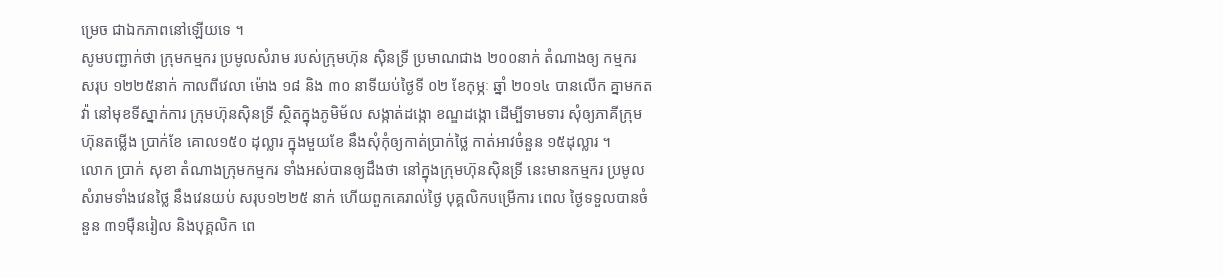ម្រេច ជាឯកភាពនៅឡើយទេ ។
សូមបញ្ជាក់ថា ក្រុមកម្មករ ប្រមូលសំរាម របស់ក្រុមហ៊ុន ស៊ិនទ្រី ប្រមាណជាង ២០០នាក់ តំណាងឲ្យ កម្មករ សរុប ១២២៥នាក់ កាលពីវេលា ម៉ោង ១៨ និង ៣០ នាទីយប់ថ្ងៃទី ០២ ខែកុម្ភៈ ឆ្នាំ ២០១៤ បានលើក គ្នាមកតវ៉ា នៅមុខទីស្នាក់ការ ក្រុមហ៊ុនស៊ិនទ្រី ស្ថិតក្នុងភូមិម័ល សង្កាត់ដង្កោ ខណ្ឌដង្កោ ដើម្បីទាមទារ សុំឲ្យភាគីក្រុមហ៊ុនតម្លើង ប្រាក់ខែ គោល១៥០ ដុល្លារ ក្នុងមួយខែ នឹងសុំកុំឲ្យកាត់ប្រាក់ថ្លៃ កាត់អាវចំនួន ១៥ដុល្លារ ។
លោក ប្រាក់ សុខា តំណាងក្រុមកម្មករ ទាំងអស់បានឲ្យដឹងថា នៅក្នុងក្រុមហ៊ុនស៊ិនទ្រី នេះមានកម្មករ ប្រមូលសំរាមទាំងវេនថ្លៃ នឹងវេនយប់ សរុប១២២៥ នាក់ ហើយពួកគេរាល់ថ្ងៃ បុគ្គលិកបម្រើការ ពេល ថ្ងៃទទួលបានចំនួន ៣១ម៉ឺនរៀល និងបុគ្គលិក ពេ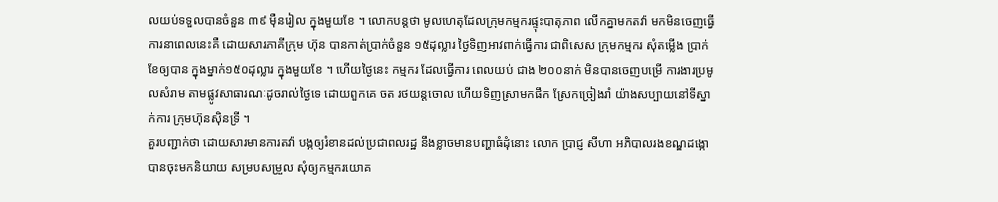លយប់ទទួលបានចំនួន ៣៩ ម៉ឺនរៀល ក្នុងមួយខែ ។ លោកបន្តថា មូលហេតុដែលក្រុមកម្មករផ្ទុះបាតុភាព លើកគ្នាមកតវ៉ា មកមិនចេញធ្វើការនាពេលនេះគឺ ដោយសារភាគីក្រុម ហ៊ុន បានកាត់ប្រាក់ចំនួន ១៥ដុល្លារ ថ្ងៃទិញអាវពាក់ធ្វើការ ជាពិសេស ក្រុមកម្មករ សុំតម្លើង ប្រាក់ខែឲ្យបាន ក្នុងម្នាក់១៥០ដុល្លារ ក្នុងមួយខែ ។ ហើយថ្ងៃនេះ កម្មករ ដែលធ្វើការ ពេលយប់ ជាង ២០០នាក់ មិនបានចេញបម្រើ ការងារប្រមូលសំរាម តាមផ្លូវសាធារណៈដូចរាល់ថ្ងៃទេ ដោយពួកគេ ចត រថយន្តចោល ហើយទិញស្រាមកផឹក ស្រែកច្រៀងរាំ យ៉ាងសប្បាយនៅទីស្នាក់ការ ក្រុមហ៊ុនស៊ិនទ្រី ។
គួរបញ្ជាក់ថា ដោយសារមានការតវ៉ា បង្កឲ្យរំខានដល់ប្រជាពលរដ្ឋ នឹងខ្លាចមានបញ្ហាធំដុំនោះ លោក ប្រាជ្ញ សីហា អភិបាលរងខណ្ឌដង្កោ បានចុះមកនិយាយ សម្របសម្រួល សុំឲ្យកម្មករយោគ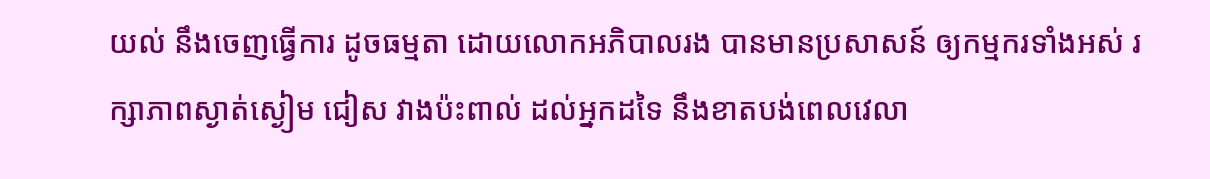យល់ នឹងចេញធ្វើការ ដូចធម្មតា ដោយលោកអភិបាលរង បានមានប្រសាសន៍ ឲ្យកម្មករទាំងអស់ រក្សាភាពស្ងាត់ស្ងៀម ជៀស វាងប៉ះពាល់ ដល់អ្នកដទៃ នឹងខាតបង់ពេលវេលា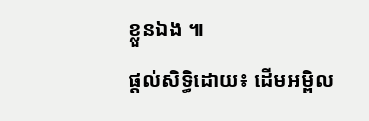ខ្លួនឯង ៕
ផ្តល់សិទ្ធិដោយ៖ ដើមអម្ពិល